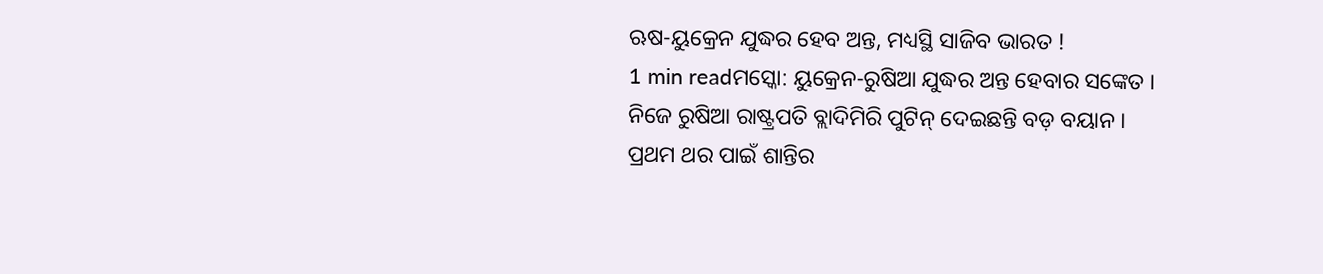ଋଷ-ୟୁକ୍ରେନ ଯୁଦ୍ଧର ହେବ ଅନ୍ତ, ମଧ୍ୟସ୍ଥି ସାଜିବ ଭାରତ !
1 min readମସ୍କୋ: ୟୁକ୍ରେନ-ରୁଷିଆ ଯୁଦ୍ଧର ଅନ୍ତ ହେବାର ସଙ୍କେତ । ନିଜେ ରୁଷିଆ ରାଷ୍ଟ୍ରପତି ବ୍ଲାଦିମିରି ପୁଟିନ୍ ଦେଇଛନ୍ତି ବଡ଼ ବୟାନ । ପ୍ରଥମ ଥର ପାଇଁ ଶାନ୍ତିର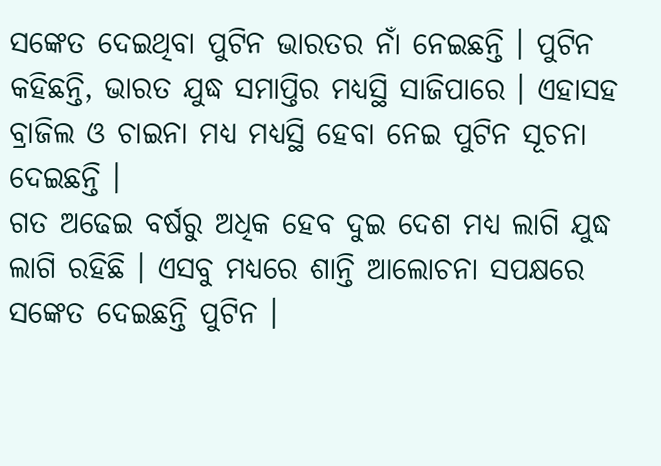ସଙ୍କେତ ଦେଇଥିବା ପୁଟିନ ଭାରତର ନାଁ ନେଇଛନ୍ତି । ପୁଟିନ କହିଛନ୍ତି, ଭାରତ ଯୁଦ୍ଧ ସମାପ୍ତିର ମଧ୍ୟସ୍ଥି ସାଜିପାରେ । ଏହାସହ ବ୍ରାଜିଲ ଓ ଚାଇନା ମଧ୍ୟ ମଧ୍ୟସ୍ଥି ହେବା ନେଇ ପୁଟିନ ସୂଚନା ଦେଇଛନ୍ତି ।
ଗତ ଅଢେଇ ବର୍ଷରୁ ଅଧିକ ହେବ ଦୁଇ ଦେଶ ମଧ୍ୟ ଲାଗି ଯୁଦ୍ଧ ଲାଗି ରହିଛି । ଏସବୁ ମଧ୍ୟରେ ଶାନ୍ତି ଆଲୋଚନା ସପକ୍ଷରେ ସଙ୍କେତ ଦେଇଛନ୍ତି ପୁଟିନ ।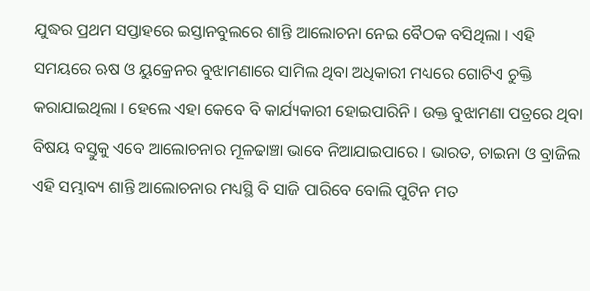ଯୁଦ୍ଧର ପ୍ରଥମ ସପ୍ତାହରେ ଇସ୍ତାନବୁଲରେ ଶାନ୍ତି ଆଲୋଚନା ନେଇ ବୈଠକ ବସିଥିଲା । ଏହି ସମୟରେ ଋଷ ଓ ୟୁକ୍ରେନର ବୁଝାମଣାରେ ସାମିଲ ଥିବା ଅଧିକାରୀ ମଧ୍ୟରେ ଗୋଟିଏ ଚୁକ୍ତି କରାଯାଇଥିଲା । ହେଲେ ଏହା କେବେ ବି କାର୍ଯ୍ୟକାରୀ ହୋଇପାରିନି । ଉକ୍ତ ବୁଝାମଣା ପତ୍ରରେ ଥିବା ବିଷୟ ବସ୍ତୁକୁ ଏବେ ଆଲୋଚନାର ମୂଳଢାଞ୍ଚା ଭାବେ ନିଆଯାଇପାରେ । ଭାରତ, ଚାଇନା ଓ ବ୍ରାଜିଲ ଏହି ସମ୍ଭାବ୍ୟ ଶାନ୍ତି ଆଲୋଚନାର ମଧ୍ୟସ୍ଥି ବି ସାଜି ପାରିବେ ବୋଲି ପୁଟିନ ମତ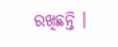ରଖିଛନ୍ତି ।